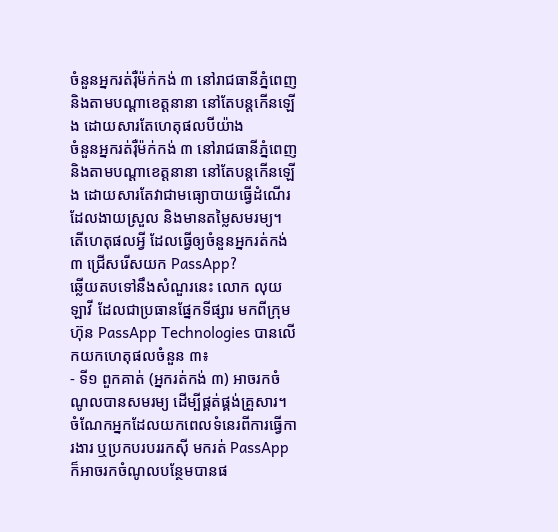ចំនួនអ្នករត់រ៉ឺម៉ក់កង់ ៣ នៅរាជធានីភ្នំពេញ និងតាមបណ្ដាខេត្តនានា នៅតែបន្តកើនឡើង ដោយសារតែហេតុផលបីយ៉ាង
ចំនួនអ្នករត់រ៉ឺម៉ក់កង់ ៣ នៅរាជធានីភ្នំពេញ និងតាមបណ្ដាខេត្តនានា នៅតែបន្តកើនឡើង ដោយសារតែវាជាមធ្យោបាយធ្វើដំណើរដែលងាយស្រួល និងមានតម្លៃសមរម្យ។
តើហេតុផលអ្វី ដែលធ្វើឲ្យចំនួនអ្នករត់កង់ ៣ ជ្រើសរើសយក PassApp?
ឆ្លើយតបទៅនឹងសំណួរនេះ លោក លុយ ឡាវី ដែលជាប្រធានផ្នែកទីផ្សារ មកពីក្រុមហ៊ុន PassApp Technologies បានលើកយកហេតុផលចំនួន ៣៖
- ទី១ ពួកគាត់ (អ្នករត់កង់ ៣) អាចរកចំណូលបានសមរម្យ ដើម្បីផ្គត់ផ្គង់គ្រួសារ។ ចំណែកអ្នកដែលយកពេលទំនេរពីការធ្វើការងារ ឬប្រកបរបររកស៊ី មករត់ PassApp ក៏អាចរកចំណូលបន្ថែមបានផ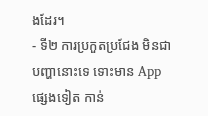ងដែរ។
- ទី២ ការប្រកួតប្រជែង មិនជាបញ្ហានោះទេ ទោះមាន App ផ្សេងទៀត កាន់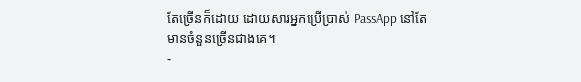តែច្រើនក៏ដោយ ដោយសារអ្នកប្រើប្រាស់ PassApp នៅតែមានចំនួនច្រើនជាងគេ។
-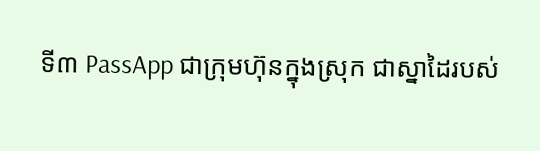ទី៣ PassApp ជាក្រុមហ៊ុនក្នុងស្រុក ជាស្នាដៃរបស់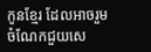កូនខ្មែរ ដែលអាចរួមចំណែកជួយសេ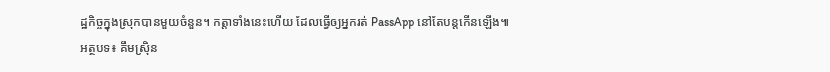ដ្ឋកិច្ចក្នុងស្រុកបានមួយចំនួន។ កត្តាទាំងនេះហើយ ដែលធ្វើឲ្យអ្នករត់ PassApp នៅតែបន្តកើនឡើង៕
អត្ថបទ៖ គឹមស្រ៊ិន